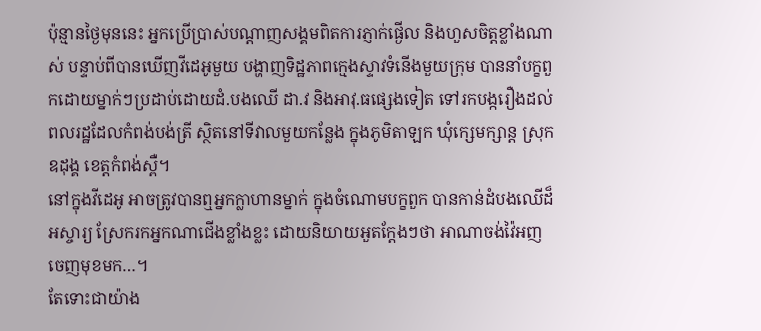ប៉ុន្មានថ្ងៃមុននេះ អ្នកប្រើប្រាស់បណ្តាញសង្គមពិតការភ្ញាក់ផ្ងើល និងហួសចិត្តខ្លាំងណាស់ បន្ទាប់ពីបានឃើញវីដេអូមួយ បង្ហាញទិដ្ឋភាពក្មេងស្ទាវទំនើងមួយក្រុម បាននាំបក្ខពួកដោយម្នាក់ៗប្រដាប់ដោយដំ.បងឈើ ដា.វ និងអាវុ.ធផ្សេងទៀត ទៅរកបង្ករឿងដល់ពលរដ្ឋដែលកំពង់បង់ត្រី ស្ថិតនៅទីវាលមួយកន្លែង ក្នុងភូមិតាឡក ឃុំក្សេមក្សាន្ដ ស្រុកឧដុង្គ ខេត្ដកំពង់ស្ពឺ។
នៅក្នុងវីដេអូ អាចត្រូវបានឮអ្នកក្លាហានម្នាក់ ក្នុងចំណោមបក្ខពួក បានកាន់ដំបងឈើដ៏អស្ចារ្យ ស្រែករកអ្នកណាជើងខ្លាំងខ្លះ ដោយនិយាយអួតក្តែងៗថា អាណាចង់វ៉ៃអញចេញមុខមក…។
តែទោះជាយ៉ាង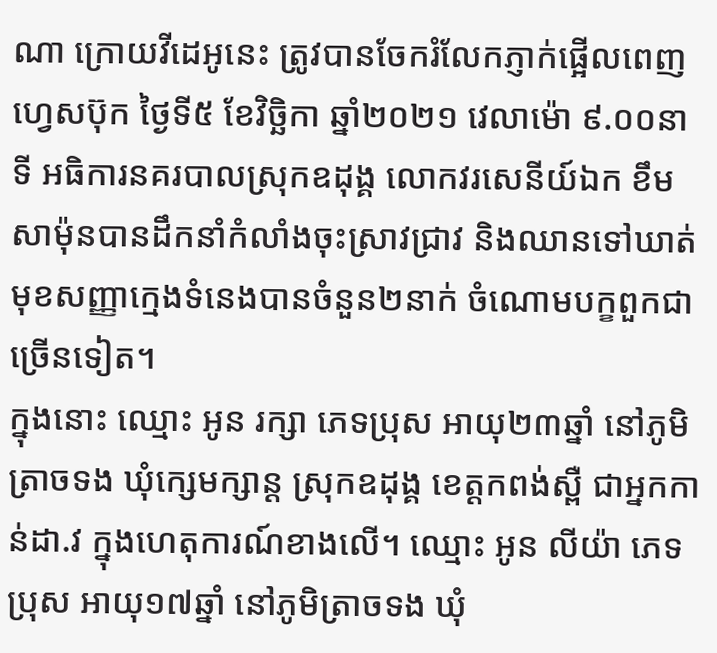ណា ក្រោយវីដេអូនេះ ត្រូវបានចែករំលែកភ្ញាក់ផ្អើលពេញហ្វេសប៊ុក ថៃ្ងទី៥ ខែវិច្ឆិកា ឆ្នាំ២០២១ វេលាម៉ោ ៩.០០នាទី អធិការនគរបាលស្រុកឧដុង្គ លោកវរសេនីយ៍ឯក ខឹម សាម៉ុនបានដឹកនាំកំលាំងចុះស្រាវជ្រាវ និងឈានទៅឃាត់មុខសញ្ញាក្មេងទំនេងបានចំនួន២នាក់ ចំណោមបក្ខពួកជាច្រើនទៀត។
ក្នុងនោះ ឈ្មោះ អូន រក្សា ភេទប្រុស អាយុ២៣ឆ្នាំ នៅភូមិត្រាចទង ឃុំក្សេមក្សាន្ដ ស្រុកឧដុង្គ ខេត្ដកពង់ស្ពឺ ជាអ្នកកាន់ដា.វ ក្នុងហេតុការណ៍ខាងលើ។ ឈ្មោះ អូន លីយ៉ា ភេទប្រុស អាយុ១៧ឆ្នាំ នៅភូមិត្រាចទង ឃុំ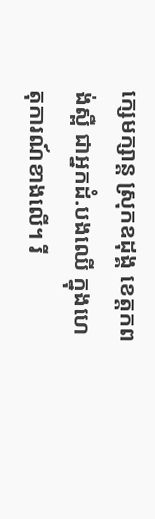ក្សេមក្សាន្ដ ស្រុកឧដុង្គ ខេត្ដកពង់ស្ពឺ ជាអ្នកដំ.បងឈេី ក្នុងហេតុការណ៍ខាងលើ។ រី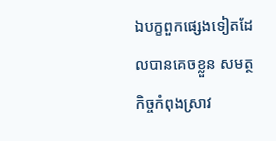ឯបក្ខពួកផ្សេងទៀតដែលបានគេចខ្លួន សមត្ថកិច្ចកំពុងស្រាវ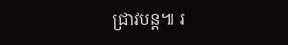ជ្រាវបន្ដ៕ រ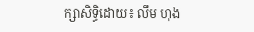ក្សាសិទ្ធិដោយ៖ លឹម ហុង